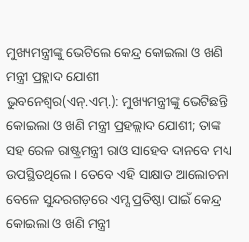ମୁଖ୍ୟମନ୍ତ୍ରୀଙ୍କୁ ଭେଟିଲେ କେନ୍ଦ୍ର କୋଇଲା ଓ ଖଣି ମନ୍ତ୍ରୀ ପ୍ରହ୍ଲାଦ ଯୋଶୀ
ଭୁବନେଶ୍ୱର(ଏନ୍.ଏମ୍.): ମୁଖ୍ୟମନ୍ତ୍ରୀଙ୍କୁ ଭେଟିଛନ୍ତି କୋଇଲା ଓ ଖଣି ମନ୍ତ୍ରୀ ପ୍ରହଲ୍ଲାଦ ଯୋଶୀ; ତାଙ୍କ ସହ ରେଳ ରାଷ୍ଟ୍ରମନ୍ତ୍ରୀ ରାଓ ସାହେବ ଦାନବେ ମଧ୍ୟ ଉପସ୍ଥିତଥିଲେ । ତେବେ ଏହି ସାକ୍ଷାତ ଆଲୋଚନା ବେଳେ ସୁନ୍ଦରଗଡ଼ରେ ଏମ୍ସ ପ୍ରତିଷ୍ଠା ପାଇଁ କେନ୍ଦ୍ର କୋଇଲା ଓ ଖଣି ମନ୍ତ୍ରୀ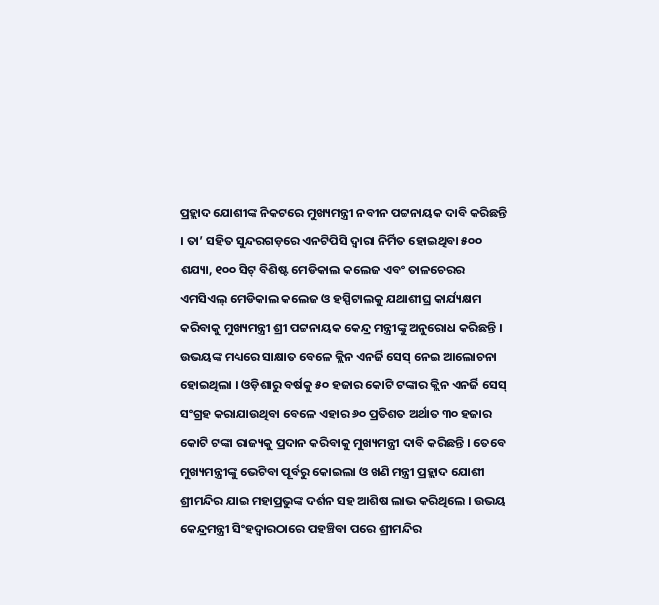ପ୍ରହ୍ଲାଦ ଯୋଶୀଙ୍କ ନିକଟରେ ମୁଖ୍ୟମନ୍ତ୍ରୀ ନବୀନ ପଟ୍ଟନାୟକ ଦାବି କରିଛନ୍ତି । ତା’ ସହିତ ସୁନ୍ଦରଗଡ଼ରେ ଏନଟିପିସି ଦ୍ୱାରା ନିର୍ମିତ ହୋଇଥିବା ୫୦୦ ଶଯ୍ୟା, ୧୦୦ ସିଟ୍ ବିଶିଷ୍ଟ ମେଡିକାଲ କଲେଜ ଏବଂ ତାଳଚେରର ଏମସିଏଲ୍ ମେଡିକାଲ କଲେଜ ଓ ହସ୍ପିଟାଲକୁ ଯଥାଶୀଘ୍ର କାର୍ଯ୍ୟକ୍ଷମ କରିବାକୁ ମୁଖ୍ୟମନ୍ତ୍ରୀ ଶ୍ରୀ ପଟ୍ଟନାୟକ କେନ୍ଦ୍ର ମନ୍ତ୍ରୀଙ୍କୁ ଅନୁରୋଧ କରିଛନ୍ତି । ଉଭୟଙ୍କ ମଧ୍ୟରେ ସାକ୍ଷାତ ବେଳେ କ୍ଲିନ ଏନର୍ଜି ସେସ୍ ନେଇ ଆଲୋଚନା ହୋଇଥିଲା । ଓଡ଼ିଶାରୁ ବର୍ଷକୁ ୫୦ ହଜାର କୋଟି ଟଙ୍କାର କ୍ଲିନ ଏନର୍ଜି ସେସ୍ ସଂଗ୍ରହ କରାଯାଉଥିବା ବେଳେ ଏହାର ୬୦ ପ୍ରତିଶତ ଅର୍ଥାତ ୩୦ ହଜାର କୋଟି ଟଙ୍କା ରାଜ୍ୟକୁ ପ୍ରଦାନ କରିବାକୁ ମୁଖ୍ୟମନ୍ତ୍ରୀ ଦାବି କରିଛନ୍ତି । ତେବେ ମୁଖ୍ୟମନ୍ତ୍ରୀଙ୍କୁ ଭେଟିବା ପୂର୍ବରୁ କୋଇଲା ଓ ଖଣି ମନ୍ତ୍ରୀ ପ୍ରହ୍ଲାଦ ଯୋଶୀ ଶ୍ରୀମନ୍ଦିର ଯାଇ ମହାପ୍ରଭୁଙ୍କ ଦର୍ଶନ ସହ ଆଶିଷ ଲାଭ କରିଥିଲେ । ଉଭୟ କେନ୍ଦ୍ରମନ୍ତ୍ରୀ ସିଂହଦ୍ୱାରଠାରେ ପହଞ୍ଚିବା ପରେ ଶ୍ରୀମନ୍ଦିର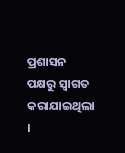ପ୍ରଶାସନ ପକ୍ଷରୁ ସ୍ୱାଗତ କରାଯାଇଥିଲା ।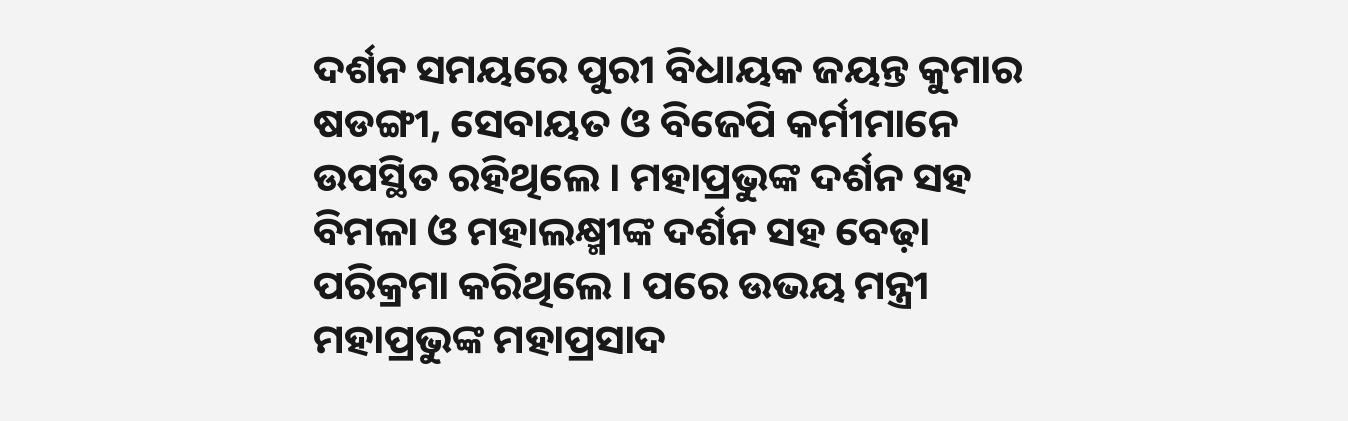ଦର୍ଶନ ସମୟରେ ପୁରୀ ବିଧାୟକ ଜୟନ୍ତ କୁମାର ଷଡଙ୍ଗୀ, ସେବାୟତ ଓ ବିଜେପି କର୍ମୀମାନେ ଉପସ୍ଥିତ ରହିଥିଲେ । ମହାପ୍ରଭୁଙ୍କ ଦର୍ଶନ ସହ ବିମଳା ଓ ମହାଲକ୍ଷ୍ମୀଙ୍କ ଦର୍ଶନ ସହ ବେଢ଼ା ପରିକ୍ରମା କରିଥିଲେ । ପରେ ଉଭୟ ମନ୍ତ୍ରୀ ମହାପ୍ରଭୁଙ୍କ ମହାପ୍ରସାଦ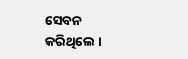ସେବନ କରିଥିଲେ ।